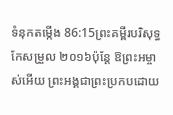ទំនុកតម្កើង 86:15ព្រះគម្ពីរបរិសុទ្ធកែសម្រួល ២០១៦ប៉ុន្ដែ ឱព្រះអម្ចាស់អើយ ព្រះអង្គជាព្រះប្រកបដោយ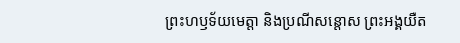ព្រះហឫទ័យមេត្តា និងប្រណីសន្ដោស ព្រះអង្គយឺត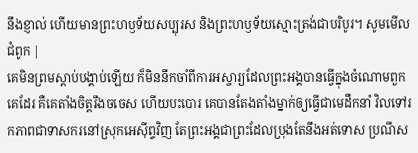នឹងខ្ញាល់ ហើយមានព្រះហឫទ័យសប្បុរស និងព្រះហឫទ័យស្មោះត្រង់ជាបរិបូរ។ សូមមើលជំពូក |
គេមិនព្រមស្ដាប់បង្គាប់ឡើយ ក៏មិននឹកចាំពីការអស្ចារ្យដែលព្រះអង្គបានធ្វើក្នុងចំណោមពួកគេដែរ គឺគេតាំងចិត្តរឹងចចេស ហើយបះបោរ គេបានតែងតាំងម្នាក់ឲ្យធ្វើជាមេដឹកនាំ វិលទៅរកភាពជាទាសករនៅស្រុកអេស៊ីព្ទវិញ តែព្រះអង្គជាព្រះដែលប្រុងតែនឹងអត់ទោស ប្រណីស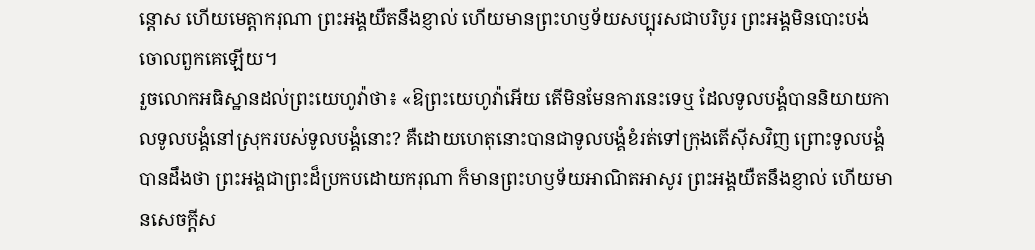ន្ដោស ហើយមេត្តាករុណា ព្រះអង្គយឺតនឹងខ្ញាល់ ហើយមានព្រះហឫទ័យសប្បុរសជាបរិបូរ ព្រះអង្គមិនបោះបង់ចោលពួកគេឡើយ។
រួចលោកអធិស្ឋានដល់ព្រះយេហូវ៉ាថា៖ «ឱព្រះយេហូវ៉ាអើយ តើមិនមែនការនេះទេឬ ដែលទូលបង្គំបាននិយាយកាលទូលបង្គំនៅស្រុករបស់ទូលបង្គំនោះ? គឺដោយហេតុនោះបានជាទូលបង្គំខំរត់ទៅក្រុងតើស៊ីសវិញ ព្រោះទូលបង្គំបានដឹងថា ព្រះអង្គជាព្រះដ៏ប្រកបដោយករុណា ក៏មានព្រះហឫទ័យអាណិតអាសូរ ព្រះអង្គយឺតនឹងខ្ញាល់ ហើយមានសេចក្ដីស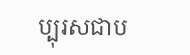ប្បុរសជាប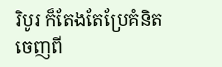រិបូរ ក៏តែងតែប្រែគំនិតចេញពី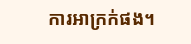ការអាក្រក់ផង។